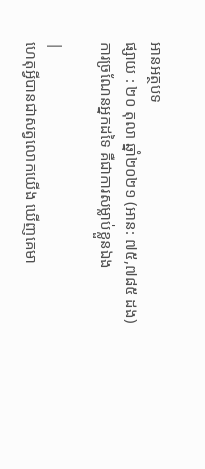អានអត្ថបទ
ផ្សាយ : ២០ តុលា ឆ្នាំ២០២១ (អាន: ៧៥,៧៨៥ ដង)
ការច្រណែនអ្នកដទៃ គឺជាការសម្លាប់ខ្លួនឯង

|
ហេតុអ្វីបានជាសត្វលោកយើង ឃើញគេមា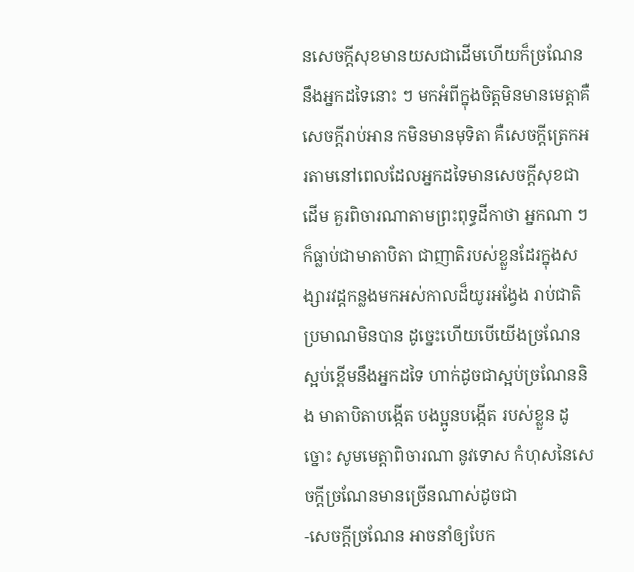នសេចក្តីសុខមានយសជាដើមហើយក៏ច្រណែននឹងអ្នកដទៃនោះ ៗ មកអំពីក្នុងចិត្តមិនមានមេត្តាគឺសេចក្តីរាប់អាន កមិនមានមុទិតា គឺសេចក្តីត្រេកអរតាមនៅពេលដែលអ្នកដទៃមានសេចក្តីសុខជាដើម គួរពិចារណាតាមព្រះពុទ្ធដីកាថា អ្នកណា ៗ ក៏ធ្លាប់ជាមាតាបិតា ជាញាតិរបស់ខ្លួនដែរក្នុងសង្សារវដ្តកន្លងមកអស់កាលដ៏យូរអង្វែង រាប់ជាតិប្រមាណមិនបាន ដូច្នេះហើយបើយើងច្រណែនស្អប់ខ្ពើមនឹងអ្នកដទៃ ហាក់ដូចជាស្អប់ច្រណែននិង មាតាបិតាបង្កើត បងប្អូនបង្កើត របស់ខ្លួន ដូច្នោះ សូមមេត្តាពិចារណា នូវទោស កំហុសនៃសេចក្តីច្រណែនមានច្រើនណាស់ដូចជា
-សេចក្តីច្រណែន អាចនាំឲ្យបែក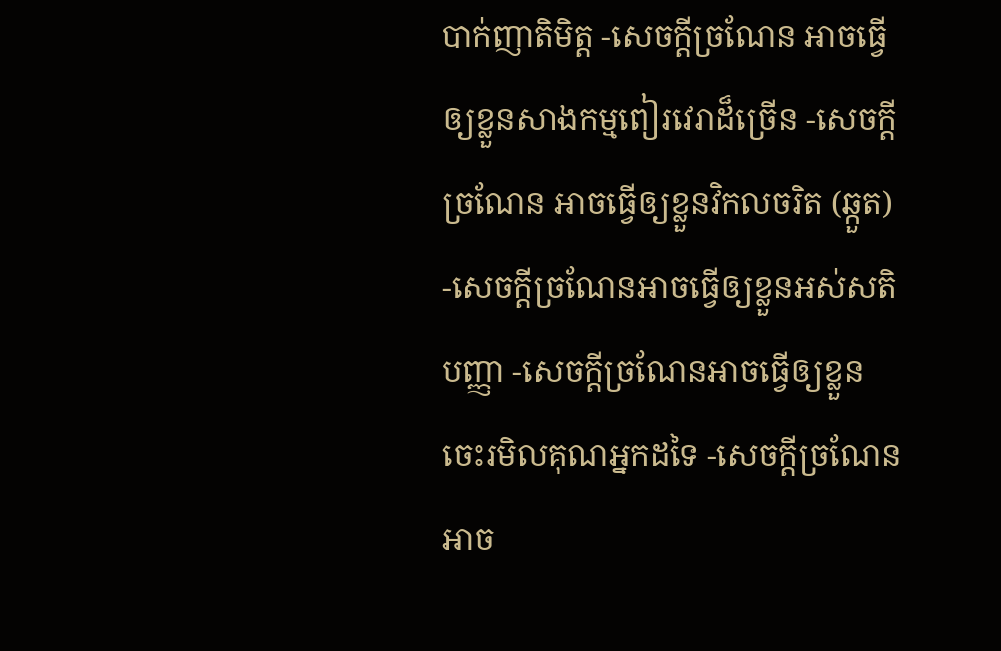បាក់ញាតិមិត្ត -សេចក្តីច្រណែន អាចធ្វើឲ្យខ្លួនសាងកម្មពៀរវេរាដ៏ច្រើន -សេចក្តីច្រណែន អាចធ្វើឲ្យខ្លួនវិកលចរិត (ឆ្កួត) -សេចក្តីច្រណែនអាចធ្វើឲ្យខ្លួនអស់សតិបញ្ញា -សេចក្តីច្រណែនអាចធ្វើឲ្យខ្លួនចេះរមិលគុណអ្នកដទៃ -សេចក្តីច្រណែនអាច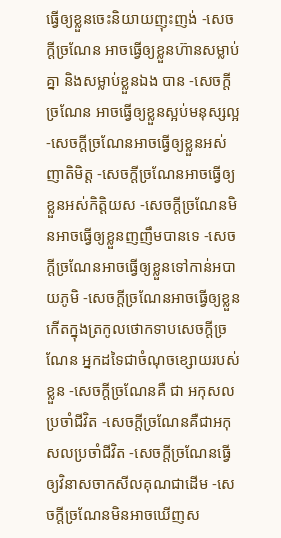ធ្វើឲ្យខ្លួនចេះនិយាយញុះញង់ -សេចក្តីច្រណែន អាចធ្វើឲ្យខ្លួនហ៊ានសម្លាប់គ្នា និងសម្លាប់ខ្លួនឯង បាន -សេចក្តីច្រណែន អាចធ្វើឲ្យខ្លួនស្អប់មនុស្សល្អ -សេចក្តីច្រណែនអាចធ្វើឲ្យខ្លួនអស់ញាតិមិត្ត -សេចក្តីច្រណែនអាចធ្វើឲ្យខ្លួនអស់កិត្តិយស -សេចក្តីច្រណែនមិនអាចធ្វើឲ្យខ្លួនញញឹមបានទេ -សេចក្តីច្រណែនអាចធ្វើឲ្យខ្លួនទៅកាន់អបាយភូមិ -សេចក្តីច្រណែនអាចធ្វើឲ្យខ្លួនកើតក្នុងត្រកូលថោកទាបសេចក្តីច្រណែន អ្នកដទៃជាចំណុចខ្សោយរបស់ខ្លួន -សេចក្តីច្រណែនគឺ ជា អកុសលប្រចាំជីវិត -សេចក្តីច្រណែនគឺជាអកុសលប្រចាំជីវិត -សេចក្តីច្រណែនធ្វើឲ្យវិនាសចាកសីលគុណជាដើម -សេចក្តីច្រណែនមិនអាចឃើញស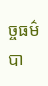ច្ចធម៌បា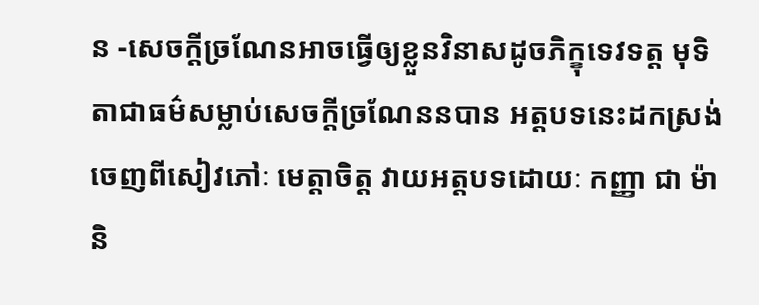ន -សេចក្តីច្រណែនអាចធ្វើឲ្យខ្លួនវិនាសដូចភិក្ខុទេវទត្ត មុទិតាជាធម៌សម្លាប់សេចក្តីច្រណែននបាន អត្តបទនេះដកស្រង់ចេញពីសៀវភៅៈ មេត្តាចិត្ត វាយអត្តបទដោយៈ កញ្ញា ជា ម៉ានិ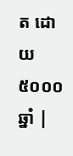ត ដោយ៥០០០ឆ្នាំ |